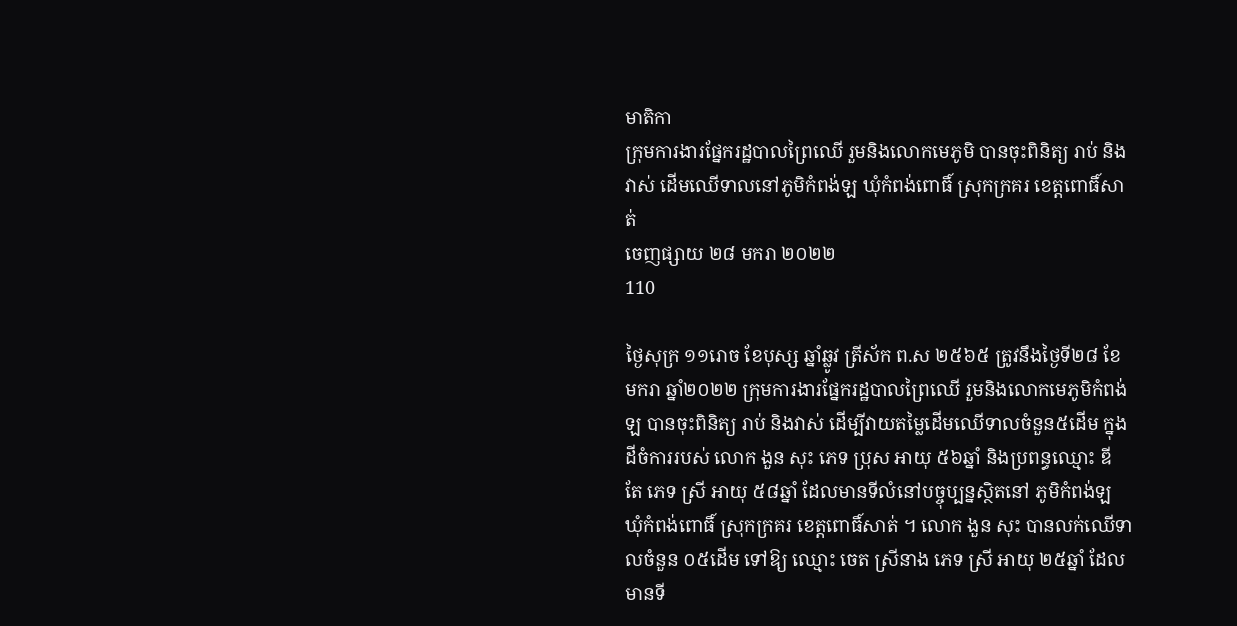មាតិកា
ក្រុមការងារផ្នែករដ្ឋបាលព្រៃឈើ រួមនិងលោកមេភូមិ បានចុះពិនិត្យ រាប់ និងវាស់ ដើមឈើទាលនៅភូមិកំពង់ឡ ឃុំកំពង់ពោធិ៍ ស្រុកក្រគរ ខេត្តពោធិ៍សាត់
ចេញផ្សាយ ២៨ មករា ២០២២
110

ថ្ងៃសុក្រ ១១រោច ខែបុស្ស ឆ្នាំឆ្លូវ ត្រីស័ក ព.ស ២៥៦៥ ត្រូវនឹងថ្ងៃទី២៨ ខែ មករា ឆ្នាំ២០២២ ក្រុមការងារផ្នែករដ្ឋបាលព្រៃឈើ រួមនិងលោកមេភូមិកំពង់ឡ បានចុះពិនិត្យ រាប់ និងវាស់ ដើម្បីវាយតម្លៃដើមឈើទាលចំនួន៥ដើម ក្នុងដីចំការរបស់ លោក ងួន សុះ ភេទ ប្រុស អាយុ ៥៦ឆ្នាំ និងប្រពន្ធឈ្មោះ ឌី តែ ភេទ ស្រី អាយុ ៥៨ឆ្នាំ ដែលមានទីលំនៅបច្ចុប្បន្នស្ថិតនៅ ភូមិកំពង់ឡ ឃុំកំពង់ពោធិ៍ ស្រុកក្រគរ ខេត្តពោធិ៍សាត់ ។ លោក ងួន សុះ បានលក់ឈើទាលចំនួន ០៥ដើម ទៅឱ្យ ឈ្មោះ ចេត ស្រីនាង ភេទ ស្រី អាយុ ២៥ឆ្នាំ ដែលមានទី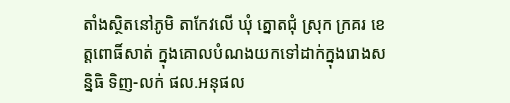តាំងស្ថិតនៅភូមិ តាកែវលើ ឃុំ ត្នោតជុំ ស្រុក ក្រគរ ខេត្តពោធិ៍សាត់ ក្នុងគោលបំណងយកទៅដាក់ក្នុងរោងសន្និធិ ទិញ-លក់ ផល.អនុផល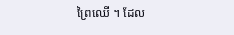ព្រៃឈើ ។ ដែល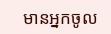មានអ្នកចូល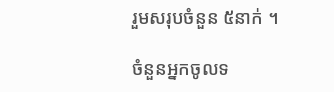រួមសរុបចំនួន ៥នាក់ ។

ចំនួនអ្នកចូលទ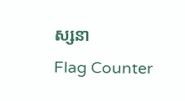ស្សនា
Flag Counter